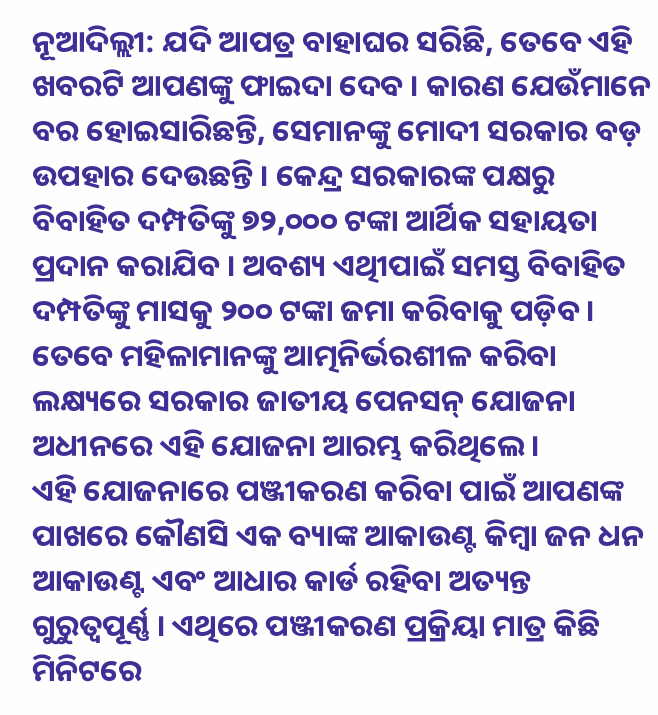ନୂଆଦିଲ୍ଲୀ: ଯଦି ଆପତ୍ର ବାହାଘର ସରିଛି, ତେବେ ଏହି ଖବରଟି ଆପଣଙ୍କୁ ଫାଇଦା ଦେବ । କାରଣ ଯେଉଁମାନେ ବର ହୋଇସାରିଛନ୍ତି, ସେମାନଙ୍କୁ ମୋଦୀ ସରକାର ବଡ଼ ଉପହାର ଦେଉଛନ୍ତି । କେନ୍ଦ୍ର ସରକାରଙ୍କ ପକ୍ଷରୁ ବିବାହିତ ଦମ୍ପତିଙ୍କୁ ୭୨,୦୦୦ ଟଙ୍କା ଆର୍ଥିକ ସହାୟତା ପ୍ରଦାନ କରାଯିବ । ଅବଶ୍ୟ ଏଥିୀପାଇଁ ସମସ୍ତ ବିବାହିତ ଦମ୍ପତିଙ୍କୁ ମାସକୁ ୨୦୦ ଟଙ୍କା ଜମା କରିବାକୁ ପଡ଼ିବ । ତେବେ ମହିଳାମାନଙ୍କୁ ଆତ୍ମନିର୍ଭରଶୀଳ କରିବା ଲକ୍ଷ୍ୟରେ ସରକାର ଜାତୀୟ ପେନସନ୍ ଯୋଜନା ଅଧୀନରେ ଏହି ଯୋଜନା ଆରମ୍ଭ କରିଥିଲେ ।
ଏହି ଯୋଜନାରେ ପଞ୍ଜୀକରଣ କରିବା ପାଇଁ ଆପଣଙ୍କ ପାଖରେ କୌଣସି ଏକ ବ୍ୟାଙ୍କ ଆକାଉଣ୍ଟ କିମ୍ବା ଜନ ଧନ ଆକାଉଣ୍ଟ ଏବଂ ଆଧାର କାର୍ଡ ରହିବା ଅତ୍ୟନ୍ତ ଗୁରୁତ୍ୱପୂର୍ଣ୍ଣ । ଏଥିରେ ପଞ୍ଜୀକରଣ ପ୍ରକ୍ରିୟା ମାତ୍ର କିଛି ମିନିଟରେ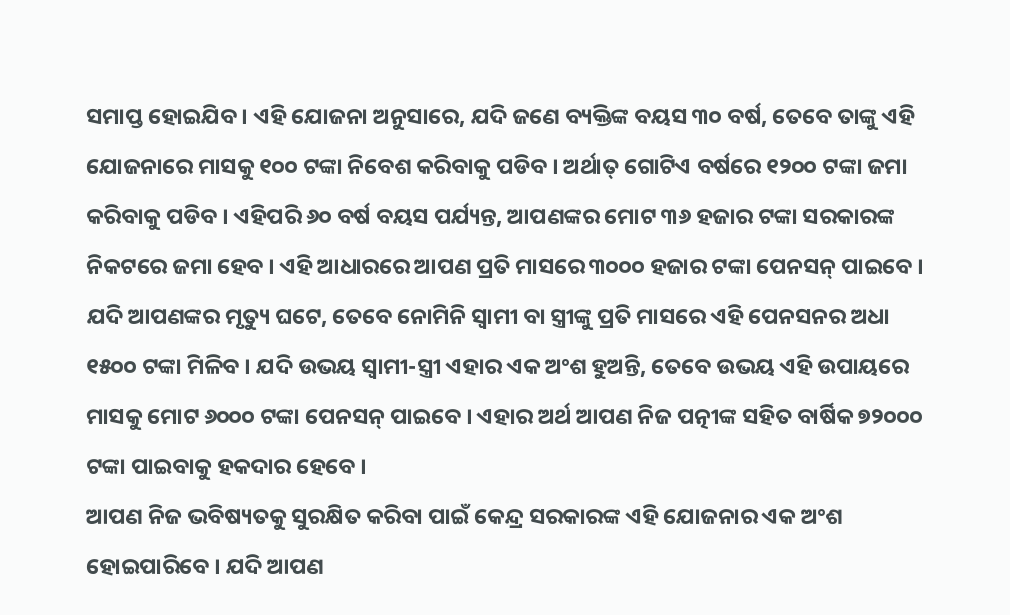ସମାପ୍ତ ହୋଇଯିବ । ଏହି ଯୋଜନା ଅନୁସାରେ, ଯଦି ଜଣେ ବ୍ୟକ୍ତିଙ୍କ ବୟସ ୩୦ ବର୍ଷ, ତେବେ ତାଙ୍କୁ ଏହି ଯୋଜନାରେ ମାସକୁ ୧୦୦ ଟଙ୍କା ନିବେଶ କରିବାକୁ ପଡିବ । ଅର୍ଥାତ୍ ଗୋଟିଏ ବର୍ଷରେ ୧୨୦୦ ଟଙ୍କା ଜମା କରିବାକୁ ପଡିବ । ଏହିପରି ୬୦ ବର୍ଷ ବୟସ ପର୍ଯ୍ୟନ୍ତ, ଆପଣଙ୍କର ମୋଟ ୩୬ ହଜାର ଟଙ୍କା ସରକାରଙ୍କ ନିକଟରେ ଜମା ହେବ । ଏହି ଆଧାରରେ ଆପଣ ପ୍ରତି ମାସରେ ୩୦୦୦ ହଜାର ଟଙ୍କା ପେନସନ୍ ପାଇବେ ।
ଯଦି ଆପଣଙ୍କର ମୃତ୍ୟୁ ଘଟେ, ତେବେ ନୋମିନି ସ୍ୱାମୀ ବା ସ୍ତ୍ରୀଙ୍କୁ ପ୍ରତି ମାସରେ ଏହି ପେନସନର ଅଧା ୧୫୦୦ ଟଙ୍କା ମିଳିବ । ଯଦି ଉଭୟ ସ୍ୱାମୀ-ସ୍ତ୍ରୀ ଏହାର ଏକ ଅଂଶ ହୁଅନ୍ତି, ତେବେ ଉଭୟ ଏହି ଉପାୟରେ ମାସକୁ ମୋଟ ୬୦୦୦ ଟଙ୍କା ପେନସନ୍ ପାଇବେ । ଏହାର ଅର୍ଥ ଆପଣ ନିଜ ପତ୍ନୀଙ୍କ ସହିତ ବାର୍ଷିକ ୭୨୦୦୦ ଟଙ୍କା ପାଇବାକୁ ହକଦାର ହେବେ ।
ଆପଣ ନିଜ ଭବିଷ୍ୟତକୁ ସୁରକ୍ଷିତ କରିବା ପାଇଁ କେନ୍ଦ୍ର ସରକାରଙ୍କ ଏହି ଯୋଜନାର ଏକ ଅଂଶ ହୋଇପାରିବେ । ଯଦି ଆପଣ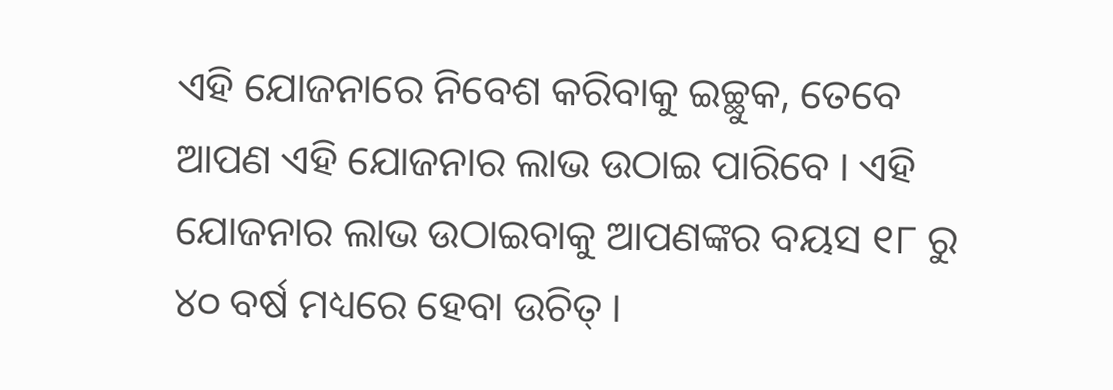ଏହି ଯୋଜନାରେ ନିବେଶ କରିବାକୁ ଇଚ୍ଛୁକ, ତେବେ ଆପଣ ଏହି ଯୋଜନାର ଲାଭ ଉଠାଇ ପାରିବେ । ଏହି ଯୋଜନାର ଲାଭ ଉଠାଇବାକୁ ଆପଣଙ୍କର ବୟସ ୧୮ ରୁ ୪୦ ବର୍ଷ ମଧ୍ୟରେ ହେବା ଉଚିତ୍ ।